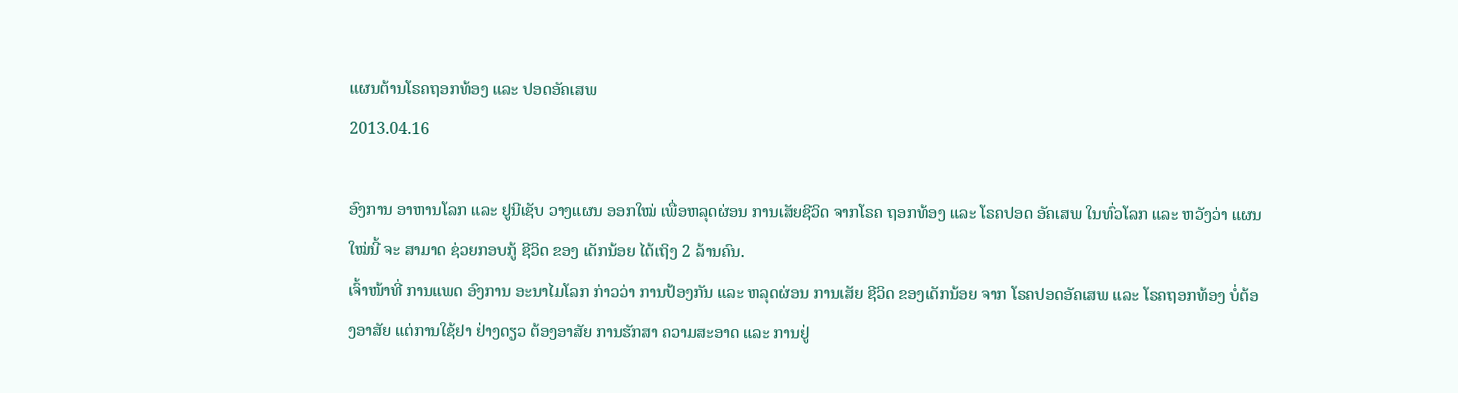ແຜນຕ້ານໂຣຄຖອກທ້ອງ ແລະ ປອດອັຄເສພ
2013.04.16

ອົງການ ອາຫານໂລກ ແລະ ຢູນີເຊັບ ວາງແຜນ ອອກໃໝ່ ເພື່ອຫລຸດຜ່ອນ ການເສັຍຊີວິດ ຈາກໂຣຄ ຖອກທ້ອງ ແລະ ໂຣຄປອດ ອັຄເສພ ໃນທົ່ວໂລກ ແລະ ຫວັງວ່າ ແຜນໃໝ່ນີ້ ຈະ ສາມາດ ຊ່ວຍກອບກູ້ ຊີວິດ ຂອງ ເດັກນ້ອຍ ໄດ້ເຖິງ 2 ລ້ານຄົນ.
ເຈົ້າໜ້າທີ່ ການແພດ ອົງການ ອະນາໄມໂລກ ກ່າວວ່າ ການປ້ອງກັນ ແລະ ຫລຸດຜ່ອນ ການເສັຍ ຊີວິດ ຂອງເດັກນ້ອຍ ຈາກ ໂຣຄປອດອັຄເສພ ແລະ ໂຣຄຖອກທ້ອງ ບໍ່ຕ້ອງອາສັຍ ແຕ່ການໃຊ້ຢາ ຢ່າງດຽວ ຕ້ອງອາສັຍ ການຮັກສາ ຄວາມສະອາດ ແລະ ການຢູ່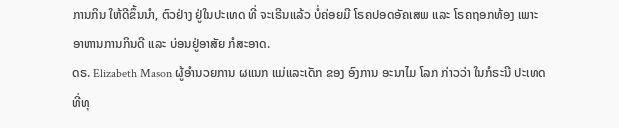ການກິນ ໃຫ້ດີຂຶ້ນນຳ, ຕົວຢ່າງ ຢູ່ໃນປະເທດ ທີ່ ຈະເຣີນແລ້ວ ບໍ່ຄ່ອຍມີ ໂຣຄປອດອັຄເສພ ແລະ ໂຣຄຖອກທ້ອງ ເພາະ ອາຫານການກິນດີ ແລະ ບ່ອນຢູ່ອາສັຍ ກໍສະອາດ.
ດຣ. Elizabeth Mason ຜູ້ອຳນວຍການ ຜແນກ ແມ່ແລະເດັກ ຂອງ ອົງການ ອະນາໄມ ໂລກ ກ່າວວ່າ ໃນກໍຣະນີ ປະເທດ ທີ່ທຸ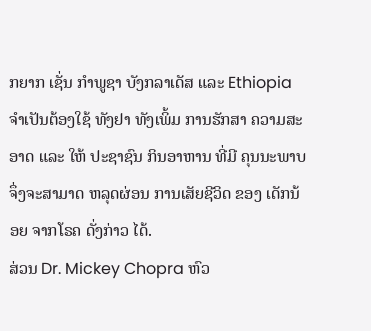ກຍາກ ເຊັ່ນ ກຳພູຊາ ບັງກລາເດັສ ແລະ Ethiopia ຈຳເປັນຕ້ອງໃຊ້ ທັງຢາ ທັງເພິ້ມ ການຮັກສາ ຄວາມສະອາດ ແລະ ໃຫ້ ປະຊາຊົນ ກິນອາຫານ ທີ່ມີ ຄຸນນະພາບ ຈຶ່ງຈະສາມາດ ຫລຸດຜ່ອນ ການເສັຍຊີວິດ ຂອງ ເດັກນ້ອຍ ຈາກໂຣຄ ດັ່ງກ່າວ ໄດ້.
ສ່ວນ Dr. Mickey Chopra ຫົວ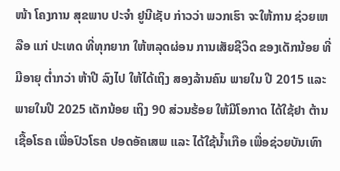ໜ້າ ໂຄງການ ສຸຂພາບ ປະຈຳ ຢູນີເຊັບ ກ່າວວ່າ ພວກເຮົາ ຈະໃຫ້ການ ຊ່ວຍເຫລືອ ແກ່ ປະເທດ ທີ່ທຸກຍາກ ໃຫ້ຫລຸດຜ່ອນ ການເສັຍຊີວິດ ຂອງເດັກນ້ອຍ ທີ່ມີອາຍຸ ຕໍ່າກວ່າ ຫ້າປີ ລົງໄປ ໃຫ້ໄດ້ເຖິງ ສອງລ້ານຄົນ ພາຍໃນ ປີ 2015 ແລະ ພາຍໃນປີ 2025 ເດັກນ້ອຍ ເຖິງ 90 ສ່ວນຮ້ອຍ ໃຫ້ມີໂອກາດ ໄດ້ໃຊ້ຢາ ຕ້ານເຊື້ອໂຣຄ ເພື່ອປົວໂຣຄ ປອດອັຄເສພ ແລະ ໄດ້ໃຊ້ນໍ້າເກືອ ເພື່ອຊ່ວຍບັນເທົາ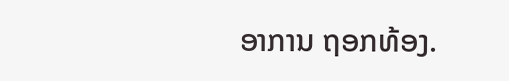ອາການ ຖອກທ້ອງ.